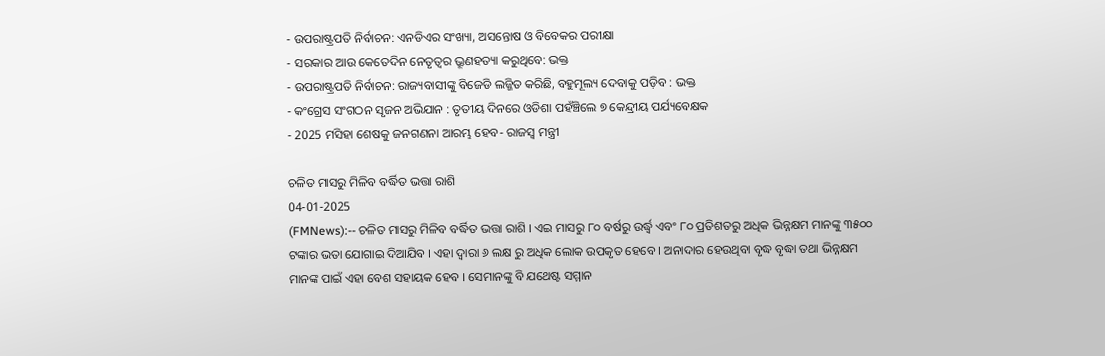- ଉପରାଷ୍ଟ୍ରପତି ନିର୍ବାଚନ: ଏନଡିଏର ସଂଖ୍ୟା, ଅସନ୍ତୋଷ ଓ ବିବେକର ପରୀକ୍ଷା
- ସରକାର ଆଉ କେତେଦିନ ନେତୃତ୍ବର ଭ୍ରୂଣହତ୍ୟା କରୁଥିବେ: ଭକ୍ତ
- ଉପରାଷ୍ଟ୍ରପତି ନିର୍ବାଚନ: ରାଜ୍ୟବାସୀଙ୍କୁ ବିଜେଡି ଲଜ୍ଜିତ କରିଛି, ବହୁମୂଲ୍ୟ ଦେବାକୁ ପଡ଼ିବ : ଭକ୍ତ
- କଂଗ୍ରେସ ସଂଗଠନ ସୃଜନ ଅଭିଯାନ : ତୃତୀୟ ଦିନରେ ଓଡିଶା ପହଁଞ୍ଚିଲେ ୭ କେନ୍ଦ୍ରୀୟ ପର୍ଯ୍ୟବେକ୍ଷକ
- 2025 ମସିହା ଶେଷକୁ ଜନଗଣନା ଆରମ୍ଭ ହେବ- ରାଜସ୍ୱ ମନ୍ତ୍ରୀ

ଚଳିତ ମାସରୁ ମିଳିବ ବର୍ଦ୍ଧିତ ଭତ୍ତା ରାଶି
04-01-2025
(FMNews):-- ଚଳିତ ମାସରୁ ମିଳିବ ବର୍ଦ୍ଧିତ ଭତ୍ତା ରାଶି । ଏଇ ମାସରୁ ୮୦ ବର୍ଷରୁ ଉର୍ଦ୍ଧ୍ବ ଏବଂ ୮୦ ପ୍ରତିଶତରୁ ଅଧିକ ଭିନ୍ନକ୍ଷମ ମାନଙ୍କୁ ୩୫୦୦ ଟଙ୍କାର ଭତା ଯୋଗାଇ ଦିଆଯିବ । ଏହା ଦ୍ୱାରା ୬ ଲକ୍ଷ ରୁ ଅଧିକ ଲୋକ ଉପକୃତ ହେବେ । ଅନାଦାର ହେଉଥିବା ବୃଦ୍ଧ ବୃଦ୍ଧା ତଥା ଭିନ୍ନକ୍ଷମ ମାନଙ୍କ ପାଇଁ ଏହା ବେଶ ସହାୟକ ହେବ । ସେମାନଙ୍କୁ ବି ଯଥେଷ୍ଟ ସମ୍ମାନ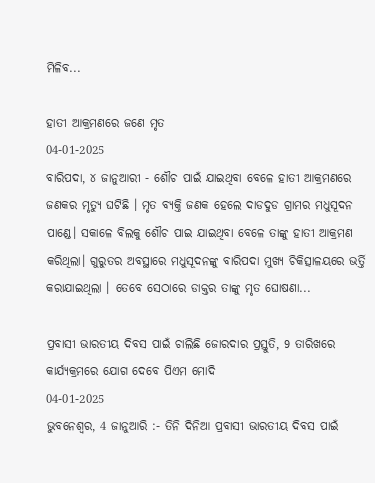ମିଳିବ...

ହାତୀ ଆକ୍ରମଣରେ ଜଣେ ମୃତ
04-01-2025
ବାରିପଦା, ୪ ଜାନୁଆରୀ - ଶୌଚ ପାଇଁ ଯାଇଥିବା ବେଳେ ହାତୀ ଆକ୍ରମଣରେ ଜଣକର ମୃତ୍ୟୁ ଘଟିଛି । ମୃତ ବ୍ୟକ୍ତି ଜଣକ ହେଲେ ଦାଡଦୁଡ ଗ୍ରାମର ମଧୁସୂଦନ ପାଣ୍ଡେ। ସକାଳେ ବିଲକୁ ଶୌଚ ପାଇ ଯାଇଥିବା ବେଳେ ତାଙ୍କୁ ହାତୀ ଆକ୍ରମଣ କରିଥିଲା। ଗୁରୁତର ଅବସ୍ଥାରେ ମଧୁସୂଦନଙ୍କୁ ବାରିପଦା ମୁଖ୍ୟ ଚିକିତ୍ସାଳୟରେ ଭର୍ତ୍ତି କରାଯାଇଥିଲା । ତେବେ ସେଠାରେ ଡାକ୍ତର ତାଙ୍କୁ ମୃତ ଘୋଷଣା...

ପ୍ରବାସୀ ଭାରତୀୟ ଦିବସ ପାଇଁ ଚାଲିଛି ଜୋରଦାର ପ୍ରସ୍ତୁତି, 9 ତାରିଖରେ କାର୍ଯ୍ୟକ୍ରମରେ ଯୋଗ ଦେବେ ପିଏମ ମୋଦି
04-01-2025
ଭୁବନେଶ୍ୱର, 4 ଜାନୁଆରି :- ତିନି ଦିନିଆ ପ୍ରବାସୀ ଭାରତୀୟ ଦିବସ ପାଇଁ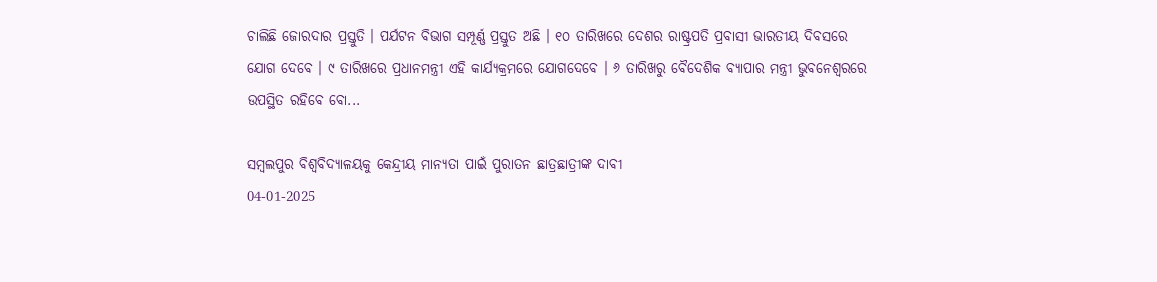ଚାଲିଛି ଜୋରଦାର ପ୍ରସ୍ତୁତି । ପର୍ଯଟନ ବିଭାଗ ସମ୍ପୂର୍ଣ୍ଣ ପ୍ରସ୍ତୁତ ଅଛି । ୧୦ ତାରିଖରେ ଦେଶର ରାଷ୍ଟ୍ରପତି ପ୍ରବାସୀ ଭାରତୀୟ ଦିବସରେ ଯୋଗ ଦେବେ । ୯ ତାରିଖରେ ପ୍ରଧାନମନ୍ତ୍ରୀ ଏହି କାର୍ଯ୍ୟକ୍ରମରେ ଯୋଗଦେବେ । ୬ ତାରିଖରୁ ବୈଦେଶିକ ବ୍ୟାପାର ମନ୍ତ୍ରୀ ଭୁବନେଶ୍ଵରରେ ଉପସ୍ଥିତ ରହିବେ ବୋ...

ସମ୍ବଲପୁର ବିଶ୍ଵବିଦ୍ୟାଳୟକୁ କେନ୍ଦ୍ରୀୟ ମାନ୍ୟତା ପାଇଁ ପୁରାତନ ଛାତ୍ରଛାତ୍ରୀଙ୍କ ଦାବୀ
04-01-2025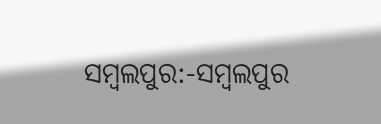ସମ୍ବଲପୁର:-ସମ୍ବଲପୁର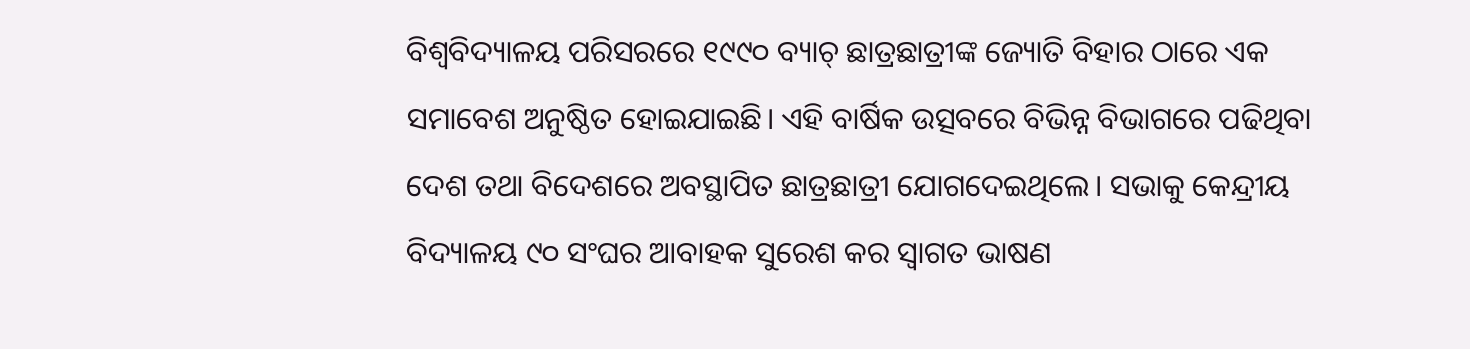ବିଶ୍ୱବିଦ୍ୟାଳୟ ପରିସରରେ ୧୯୯୦ ବ୍ୟାଚ୍ ଛାତ୍ରଛାତ୍ରୀଙ୍କ ଜ୍ୟୋତି ବିହାର ଠାରେ ଏକ ସମାବେଶ ଅନୁଷ୍ଠିତ ହୋଇଯାଇଛି। ଏହି ବାର୍ଷିକ ଉତ୍ସବରେ ବିଭିନ୍ନ ବିଭାଗରେ ପଢିଥିବା ଦେଶ ତଥା ବିଦେଶରେ ଅବସ୍ଥାପିତ ଛାତ୍ରଛାତ୍ରୀ ଯୋଗଦେଇଥିଲେ। ସଭାକୁ କେନ୍ଦ୍ରୀୟ ବିଦ୍ୟାଳୟ ୯୦ ସଂଘର ଆବାହକ ସୁରେଶ କର ସ୍ଵାଗତ ଭାଷଣ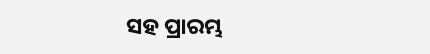ସହ ପ୍ରାରମ୍ଭ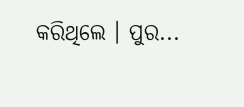କରିଥିଲେ । ପୁର...